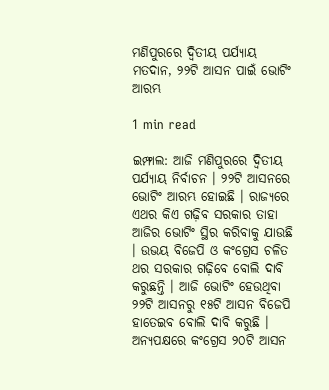ମଣିପୁରରେ ଦ୍ୱିତୀୟ ପର୍ଯ୍ୟାୟ ମତଦାନ, ୨୨ଟି ଆସନ ପାଇଁ ଭୋଟିଂ ଆରମ୍ଭ

1 min read

ଇମ୍ଫାଲ: ଆଜି ମଣିପୁରରେ ଦ୍ୱିତୀୟ ପର୍ଯ୍ୟାୟ ନିର୍ବାଚନ । ୨୨ଟି ଆସନରେ ଭୋଟିଂ ଆରମ୍ଭ ହୋଇଛି । ରାଜ୍ୟରେ ଏଥର କିଏ ଗଢ଼ିବ ସରକାର ତାହା ଆଜିର ଭୋଟିଂ ସ୍ଥିର କରିବାକୁ ଯାଉଛି । ଉଭୟ ବିଜେପି ଓ କଂଗ୍ରେସ ଚଳିତ ଥର ସରକାର ଗଢ଼ିବେ ବୋଲି ଦାବି କରୁଛନ୍ତି । ଆଜି ଭୋଟିଂ ହେଉଥିବା ୨୨ଟି ଆସନରୁ ୧୫ଟି ଆସନ ବିଜେପି ହାତେଇବ ବୋଲି ଦାବି କରୁଛି । ଅନ୍ୟପକ୍ଷରେ କଂଗ୍ରେସ ୨୦ଟି ଆସନ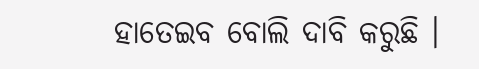ହାତେଇବ ବୋଲି ଦାବି କରୁଛି ।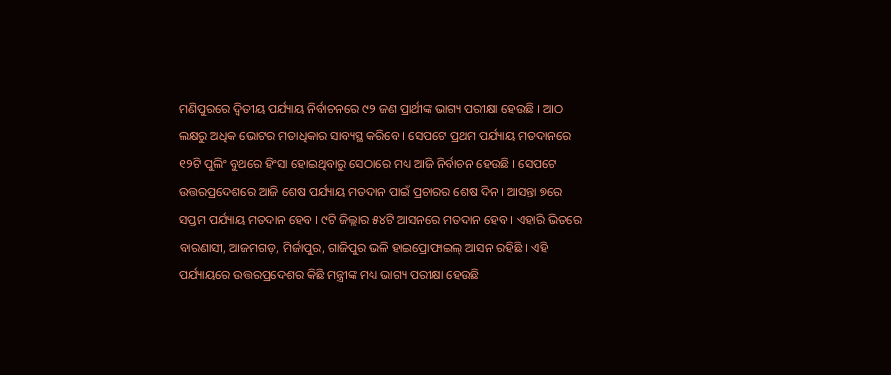ମଣିପୁରରେ ଦ୍ୱିତୀୟ ପର୍ଯ୍ୟାୟ ନିର୍ବାଚନରେ ୯୨ ଜଣ ପ୍ରାର୍ଥୀଙ୍କ ଭାଗ୍ୟ ପରୀକ୍ଷା ହେଉଛି । ଆଠ ଲକ୍ଷରୁ ଅଧିକ ଭୋଟର ମତାଧିକାର ସାବ୍ୟସ୍ଥ କରିବେ । ସେପଟେ ପ୍ରଥମ ପର୍ଯ୍ୟାୟ ମତଦାନରେ ୧୨ଟି ପୁଲିଂ ବୁଥରେ ହିଂସା ହୋଇଥିବାରୁ ସେଠାରେ ମଧ୍ୟ ଆଜି ନିର୍ବାଚନ ହେଉଛି । ସେପଟେ ଉତ୍ତରପ୍ରଦେଶରେ ଆଜି ଶେଷ ପର୍ଯ୍ୟାୟ ମତଦାନ ପାଇଁ ପ୍ରଚାରର ଶେଷ ଦିନ । ଆସନ୍ତା ୭ରେ ସପ୍ତମ ପର୍ଯ୍ୟାୟ ମତଦାନ ହେବ । ୯ଟି ଜିଲ୍ଲାର ୫୪ଟି ଆସନରେ ମତଦାନ ହେବ । ଏହାରି ଭିତରେ ବାରଣାସୀ, ଆଜମଗଡ଼, ମିର୍ଜାପୁର, ଗାଜିପୁର ଭଳି ହାଇପ୍ରୋଫାଇଲ୍‌ ଆସନ ରହିଛି । ଏହି ପର୍ଯ୍ୟାୟରେ ଉତ୍ତରପ୍ରଦେଶର କିଛି ମନ୍ତ୍ରୀଙ୍କ ମଧ୍ୟ ଭାଗ୍ୟ ପରୀକ୍ଷା ହେଉଛି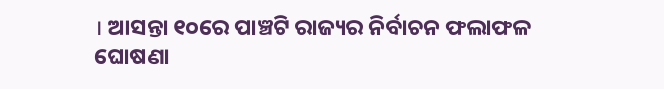। ଆସନ୍ତା ୧୦ରେ ପାଞ୍ଚଟି ରାଜ୍ୟର ନିର୍ବାଚନ ଫଲାଫଳ ଘୋଷଣା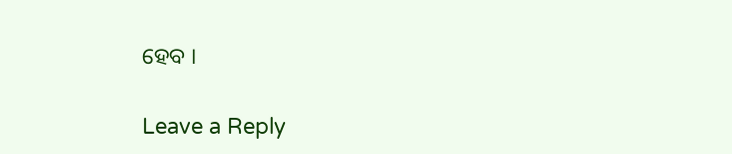ହେବ ।

Leave a Reply